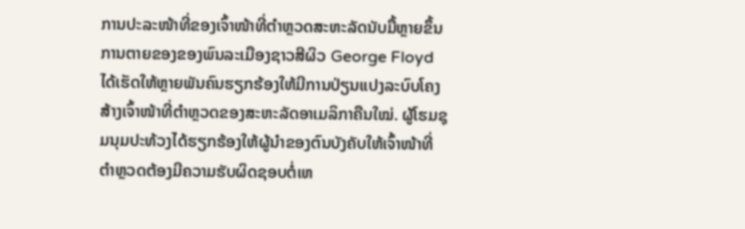ການປະລະໜ້າທີ່ຂອງເຈົ້າໜ້າທີ່ຕຳຫຼວດສະຫະລັດນັບມື້ຫຼາຍຂຶ້ນ
ການຕາຍຂອງຂອງພົນລະເມືອງຊາວສີຜິວ George Floyd ໄດ້ເຮັດໃຫ້ຫຼາຍພັນຄົນຮຽກຮ້ອງໃຫ້ມີການປ່ຽນແປງລະບົບໂຄງສ້າງເຈົ້າໜ້າທີ່ຕຳຫຼວດຂອງສະຫະລັດອາເມລິກາຄືນໃໝ່. ຜູ້ໂຮມຊຸມນຸມປະທ້ວງໄດ້ຮຽກຮ້ອງໃຫ້ຜູ້ນຳຂອງຕົນບັງຄັບໃຫ້ເຈົ້າໜ້າທີ່ຕຳຫຼວດຕ້ອງມີຄວາມຮັບຜິດຊອບຕໍ່ເຫ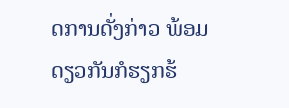ດການດັ່ງກ່າວ ພ້ອມດຽວກັນກໍຮຽກຮ້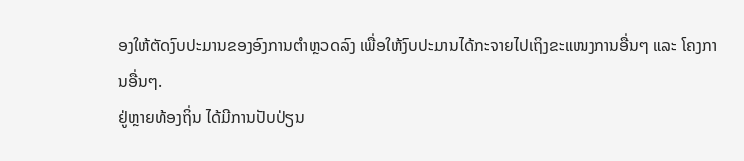ອງໃຫ້ຕັດງົບປະມານຂອງອົງການຕຳຫຼວດລົງ ເພື່ອໃຫ້ງົບປະມານໄດ້ກະຈາຍໄປເຖິງຂະແໜງການອື່ນໆ ແລະ ໂຄງການອື່ນໆ.
ຢູ່ຫຼາຍທ້ອງຖິ່ນ ໄດ້ມີການປັບປ່ຽນ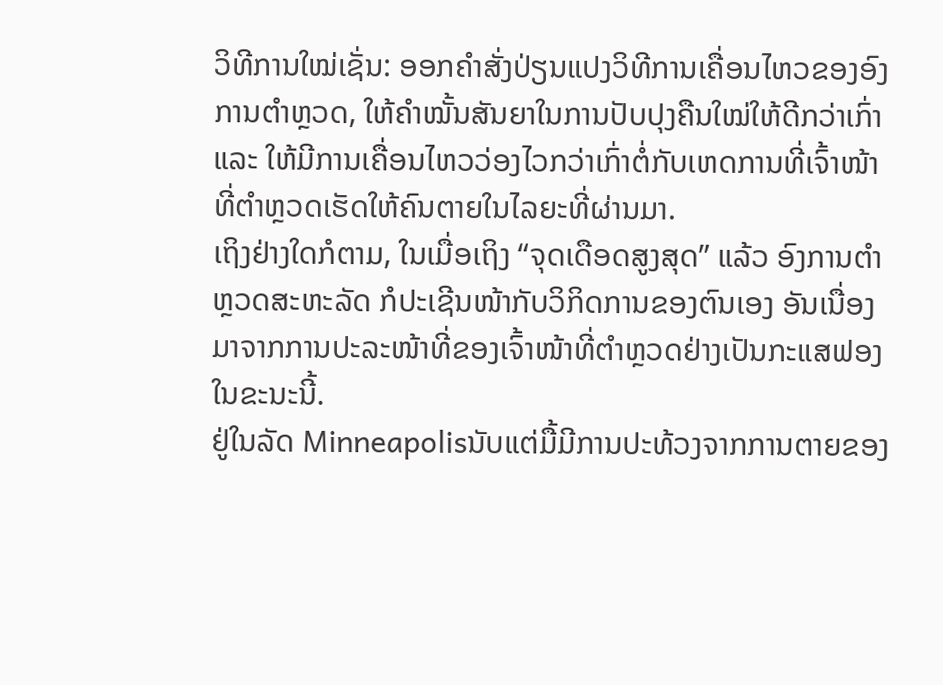ວິທີການໃໝ່ເຊັ່ນ: ອອກຄຳສັ່ງປ່ຽນແປງວິທີການເຄື່ອນໄຫວຂອງອົງການຕຳຫຼວດ, ໃຫ້ຄຳໝັ້ນສັນຍາໃນການປັບປຸງຄືນໃໝ່ໃຫ້ດີກວ່າເກົ່າ ແລະ ໃຫ້ມີການເຄື່ອນໄຫວວ່ອງໄວກວ່າເກົ່າຕໍ່ກັບເຫດການທີ່ເຈົ້າໜ້າທີ່ຕຳຫຼວດເຮັດໃຫ້ຄົນຕາຍໃນໄລຍະທີ່ຜ່ານມາ.
ເຖິງຢ່າງໃດກໍຕາມ, ໃນເມື່ອເຖິງ “ຈຸດເດືອດສູງສຸດ” ແລ້ວ ອົງການຕຳຫຼວດສະຫະລັດ ກໍປະເຊີນໜ້າກັບວິກິດການຂອງຕົນເອງ ອັນເນື່ອງມາຈາກການປະລະໜ້າທີ່ຂອງເຈົ້າໜ້າທີ່ຕຳຫຼວດຢ່າງເປັນກະແສຟອງໃນຂະນະນີ້.
ຢູ່ໃນລັດ Minneapolisນັບແຕ່ມື້ມີການປະທ້ວງຈາກການຕາຍຂອງ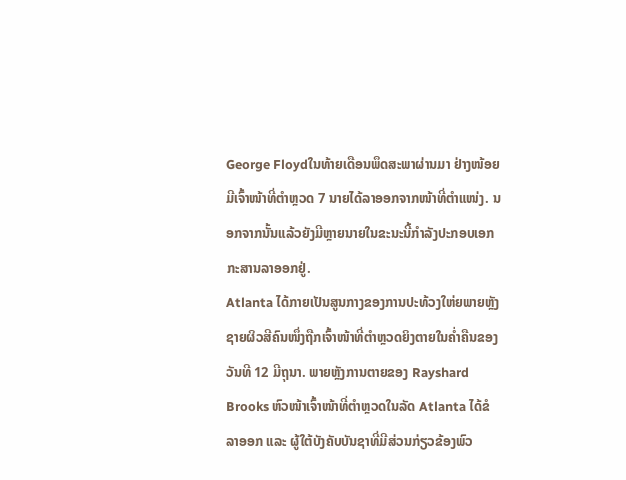George Floydໃນທ້າຍເດືອນພຶດສະພາຜ່ານມາ ຢ່າງໜ້ອຍມີເຈົ້າໜ້າທີ່ຕຳຫຼວດ 7 ນາຍໄດ້ລາອອກຈາກໜ້າທີ່ຕຳແໜ່ງ. ນອກຈາກນັ້ນແລ້ວຍັງມີຫຼາຍນາຍໃນຂະນະນີ້ກຳລັງປະກອບເອກກະສານລາອອກຢູ່.
Atlanta ໄດ້ກາຍເປັນສູນກາງຂອງການປະທ້ວງໃຫ່ຍພາຍຫຼັງຊາຍຜິວສີຄົນໜຶ່ງຖືກເຈົ້າໜ້າທີ່ຕຳຫຼວດຍິງຕາຍໃນຄໍ່າຄືນຂອງວັນທີ 12 ມີຖຸນາ. ພາຍຫຼັງການຕາຍຂອງ Rayshard Brooks ຫົວໜ້າເຈົ້າໜ້າທີ່ຕຳຫຼວດໃນລັດ Atlanta ໄດ້ຂໍລາອອກ ແລະ ຜູ້ໃຕ້ບັງຄັບບັນຊາທີ່ມີສ່ວນກ່ຽວຂ້ອງພົວ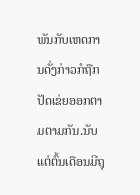ພັນກັບເຫດການດັ່ງກ່າວກໍຖືກປັດເຂ່ຍອອກຕາມຕາມກັນ.ນັບແຕ່ຕົ້ນເດືອນມີຖຸ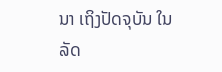ນາ ເຖິງປັດຈຸບັນ ໃນລັດ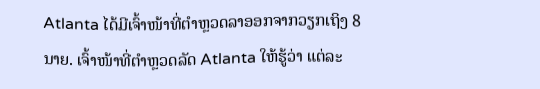Atlanta ໄດ້ມີເຈົ້າໜ້າທີ່ຕຳຫຼວດລາອອກຈາກວຽກເຖິງ 8 ນາຍ. ເຈົ້າໜ້າທີ່ຕຳຫຼວດລັດ Atlanta ໃຫ້ຮູ້ວ່າ ແຕ່ລະ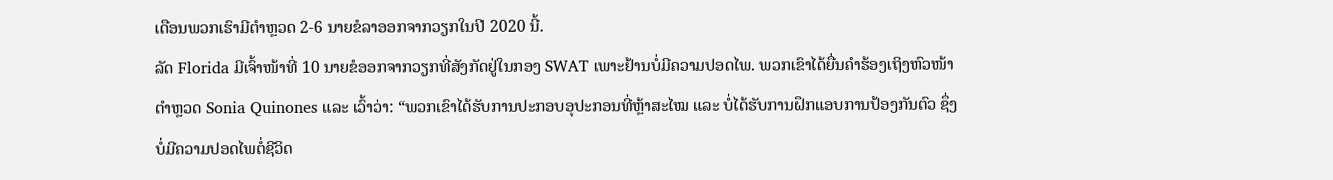ເດືອນພວກເຮົາມີຕຳຫຼວດ 2-6 ນາຍຂໍລາອອກຈາກວຽກໃນປີ 2020 ນີ້.
ລັດ Florida ມີເຈົ້າໜ້າທີ່ 10 ນາຍຂໍອອກຈາກວຽກທີ່ສັງກັດຢູ່ໃນກອງ SWAT ເພາະຢ້ານບໍ່ມີຄວາມປອດໄພ. ພວກເຂົາໄດ້ຍື່ນຄຳຮ້ອງເຖິງຫົວໜ້າຕຳຫຼວດ Sonia Quinones ແລະ ເວົ້າວ່າ: “ພວກເຂົາໄດ້ຮັບການປະກອບອຸປະກອນທີ່ຫຼ້າສະໄໝ ແລະ ບໍ່ໄດ້ຮັບການຝຶກແອບການປ້ອງກັນຕົວ ຊຶ່ງບໍ່ມີຄວາມປອດໄພຕໍ່ຊີວິດ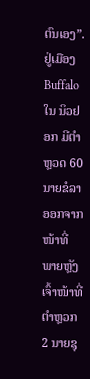ຕົນເອງ”.
ຢູ່ເມືອງ Buffalo ໃນ ນິວຢອກ ມີຕຳຫຼວດ 60 ນາຍຂໍລາອອກຈາກໜ້າທີ່ ພາຍຫຼັງເຈົ້າໜ້າທີ່ຕຳຫຼວກ 2 ນາຍຊຸ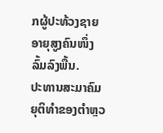ກຜູ້ປະທ້ວງຊາຍອາຍຸສູງຄົນໜຶ່ງລົ້ມລົງພື້ນ.
ປະທານສະມາຄົມຍຸຕິທຳຂອງຕຳຫຼວ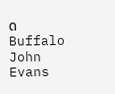ດ Buffalo John Evans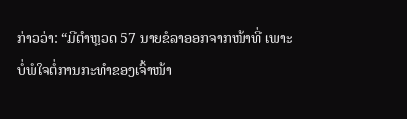ກ່າວວ່າ: “ມີຕຳຫຼວດ 57 ນາຍຂໍລາອອກຈາກໜ້າທີ່ ເພາະບໍ່ພໍໃຈຕໍ່ການກະທຳຂອງເຈົ້າໜ້າ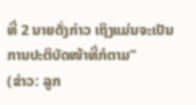ທີ່ 2 ນາຍດັ່ງກ່າວ ເຖິງແມ່ນຈະເປັນການປະຕິບັດໜ້າທີ່ກໍຕາມ”
(ຂ່າວ: ລູກ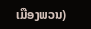ເມືອງພວນ)